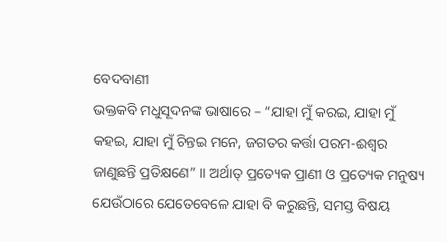ବେଦବାଣୀ
ଭକ୍ତକବି ମଧୁସୂଦନଙ୍କ ଭାଷାରେ – “ଯାହା ମୁଁ କରଇ, ଯାହା ମୁଁ କହଇ, ଯାହା ମୁଁ ଚିନ୍ତଇ ମନେ, ଜଗତର କର୍ତ୍ତା ପରମ-ଈଶ୍ୱର ଜାଣୁଛନ୍ତି ପ୍ରତିକ୍ଷଣେ” ।। ଅର୍ଥାତ୍ ପ୍ରତ୍ୟେକ ପ୍ରାଣୀ ଓ ପ୍ରତ୍ୟେକ ମନୁଷ୍ୟ ଯେଉଁଠାରେ ଯେତେବେଳେ ଯାହା ବି କରୁଛନ୍ତି, ସମସ୍ତ ବିଷୟ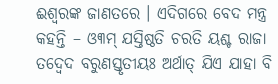ଈଶ୍ୱରଙ୍କ ଜାଣତରେ । ଏଦିଗରେ ବେଦ ମନ୍ତ୍ର କହନ୍ତି – ଓ୩ମ୍ ଯସ୍ତିଷ୍ଠତି ଚରତି ୟଶ୍ଚ ରାଜା ତଦ୍ୱେଦ ବରୁଣସ୍ତୃତୀୟଃ ଅର୍ଥାତ୍ ଯିଏ ଯାହା ବି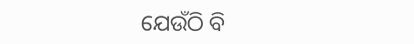ଯେଉଁଠି ବି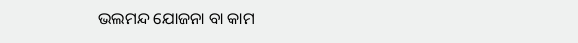ଭଲମନ୍ଦ ଯୋଜନା ବା କାମ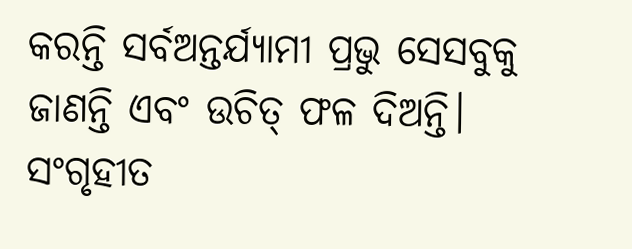କରନ୍ତି ସର୍ବଅନ୍ତର୍ଯ୍ୟାମୀ ପ୍ରଭୁ ସେସବୁକୁ ଜାଣନ୍ତି ଏବଂ ଉଚିତ୍ ଫଳ ଦିଅନ୍ତି।
ସଂଗୃହୀତ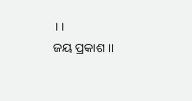।।
ଜୟ ପ୍ରକାଶ ।।